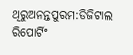ଥିରୁଅନନ୍ତପୁରମ:ଡିଜିଟାଲ ରିପୋର୍ଟିଂ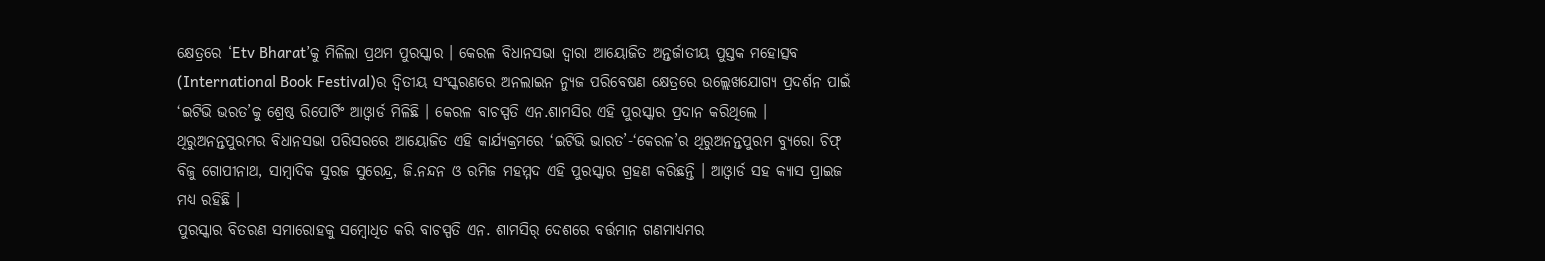କ୍ଷେତ୍ରରେ ‘Etv Bharat’କୁ ମିଳିଲା ପ୍ରଥମ ପୁରସ୍କାର । କେରଳ ବିଧାନସଭା ଦ୍ବାରା ଆୟୋଜିତ ଅନ୍ତର୍ଜାତୀୟ ପୁସ୍ତକ ମହୋତ୍ସବ (International Book Festival)ର ଦ୍ୱିତୀୟ ସଂସ୍କରଣରେ ଅନଲାଇନ ନ୍ୟୁଜ ପରିବେଷଣ କ୍ଷେତ୍ରରେ ଉଲ୍ଲେଖଯୋଗ୍ୟ ପ୍ରଦର୍ଶନ ପାଇଁ ‘ଇଟିଭି ଭରତ’କୁ ଶ୍ରେଷ୍ଠ ରିପୋର୍ଟିଂ ଆଓ୍ବାର୍ଡ ମିଳିଛି । କେରଳ ବାଚସ୍ପତି ଏନ.ଶାମସିର ଏହି ପୁରସ୍କାର ପ୍ରଦାନ କରିଥିଲେ । ଥିରୁଅନନ୍ତପୁରମର ବିଧାନସଭା ପରିସରରେ ଆୟୋଜିତ ଏହି କାର୍ଯ୍ୟକ୍ରମରେ ‘ଇଟିଭି ଭାରତ’-‘କେରଳ’ର ଥିରୁଅନନ୍ତପୁରମ ବ୍ୟୁରୋ ଚିଫ୍ ବିଜୁ ଗୋପୀନାଥ, ସାମ୍ବାଦିକ ସୁରଜ ସୁରେନ୍ଦ୍ର, ଜି.ନନ୍ଦନ ଓ ରମିଜ ମହମ୍ମଦ ଏହି ପୁରସ୍କାର ଗ୍ରହଣ କରିଛନ୍ତି । ଆଓ୍ବାର୍ଡ ସହ କ୍ୟାସ ପ୍ରାଇଜ ମଧ୍ୟ ରହିଛି ।
ପୁରସ୍କାର ବିତରଣ ସମାରୋହକୁ ସମ୍ବୋଧିତ କରି ବାଚସ୍ପତି ଏନ. ଶାମସିର୍ ଦେଶରେ ବର୍ତ୍ତମାନ ଗଣମାଧ୍ୟମର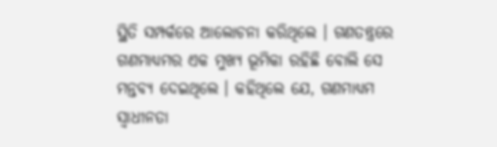ସ୍ଥିତି ସମ୍ପର୍କରେ ଆଲୋଚନା କରିଥିଲେ । ଗଣତନ୍ତ୍ରରେ ଗଣମାଧ୍ୟମର ଏକ ମୁଖ୍ୟ ଭୂମିକା ରହିଛି ବୋଲି ସେ ମନ୍ତବ୍ୟ ଦେଇଥିଲେ । କହିଥିଲେ ଯେ, ଗଣମାଧ୍ୟମ ସ୍ୱାଧୀନତା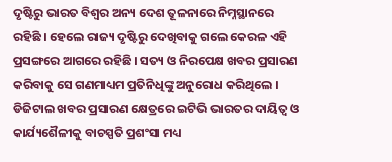ଦୃଷ୍ଟିରୁ ଭାରତ ବିଶ୍ବର ଅନ୍ୟ ଦେଶ ତୂଳନାରେ ନିମ୍ନସ୍ଥାନରେ ରହିଛି । ହେଲେ ରାଜ୍ୟ ଦୃଷ୍ଟିରୁ ଦେଖିବାକୁ ଗଲେ କେରଳ ଏହି ପ୍ରସଙ୍ଗରେ ଆଗରେ ରହିଛି । ସତ୍ୟ ଓ ନିରପେକ୍ଷ ଖବର ପ୍ରସାରଣ କରିବାକୁ ସେ ଗଣମାଧ୍ୟମ ପ୍ରତିନିଧିଙ୍କୁ ଅନୁରୋଧ କରିଥିଲେ । ଡିଜିଟାଲ ଖବର ପ୍ରସାରଣ କ୍ଷେତ୍ରରେ ଇଟିଭି ଭାରତର ଦାୟିତ୍ବ ଓ କାର୍ଯ୍ୟଶୈଳୀକୁ ବାଚସ୍ପତି ପ୍ରଶଂସା ମଧ୍ୟ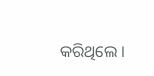କରିଥିଲେ ।